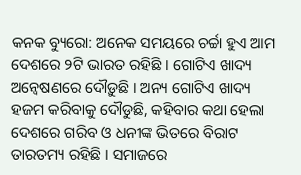କନକ ବ୍ୟୁରୋ: ଅନେକ ସମୟରେ ଚର୍ଚ୍ଚା ହୁଏ ଆମ ଦେଶରେ ୨ଟି ଭାରତ ରହିଛି । ଗୋଟିଏ ଖାଦ୍ୟ ଅନ୍ୱେଷଣରେ ଦୌଡ଼ୁଛି । ଅନ୍ୟ ଗୋଟିଏ ଖାଦ୍ୟ ହଜମ କରିବାକୁ ଦୌଡୁଛି, କହିବାର କଥା ହେଲା ଦେଶରେ ଗରିବ ଓ ଧନୀଙ୍କ ଭିତରେ ବିରାଟ ତାରତମ୍ୟ ରହିଛି । ସମାଜରେ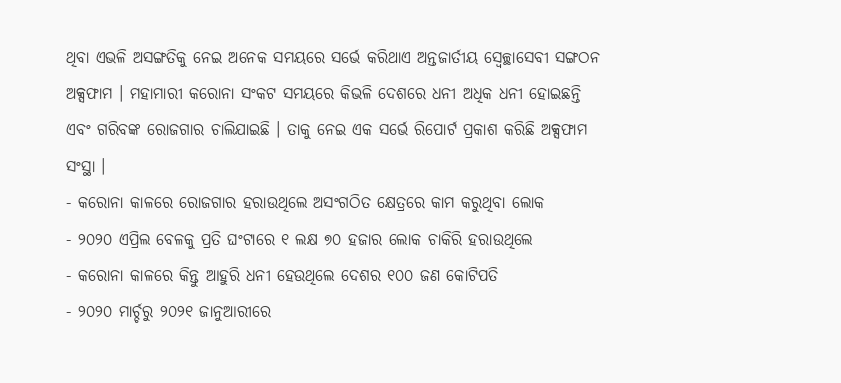ଥିବା ଏଭଳି ଅସଙ୍ଗତିକୁ ନେଇ ଅନେକ ସମୟରେ ସର୍ଭେ କରିଥାଏ ଅନ୍ତଜାର୍ତୀୟ ସ୍ୱେଚ୍ଛାସେବୀ ସଙ୍ଗଠନ ଅକ୍ସଫାମ । ମହାମାରୀ କରୋନା ସଂକଟ ସମୟରେ କିଭଳି ଦେଶରେ ଧନୀ ଅଧିକ ଧନୀ ହୋଇଛନ୍ତି ଏବଂ ଗରିବଙ୍କ ରୋଜଗାର ଚାଲିଯାଇଛି । ତାକୁ ନେଇ ଏକ ସର୍ଭେ ରିପୋର୍ଟ ପ୍ରକାଶ କରିଛି ଅକ୍ସଫାମ ସଂସ୍ଥା ।
- କରୋନା କାଳରେ ରୋଜଗାର ହରାଉଥିଲେ ଅସଂଗଠିତ କ୍ଷେତ୍ରରେ କାମ କରୁଥିବା ଲୋକ
- ୨୦୨୦ ଏପ୍ରିଲ ବେଳକୁ ପ୍ରତି ଘଂଟାରେ ୧ ଲକ୍ଷ ୭୦ ହଜାର ଲୋକ ଚାକିରି ହରାଉଥିଲେ
- କରୋନା କାଳରେ କିନ୍ତୁ ଆହୁରି ଧନୀ ହେଉଥିଲେ ଦେଶର ୧୦୦ ଜଣ କୋଟିପତି
- ୨୦୨୦ ମାର୍ଚ୍ଚରୁ ୨୦୨୧ ଜାନୁଆରୀରେ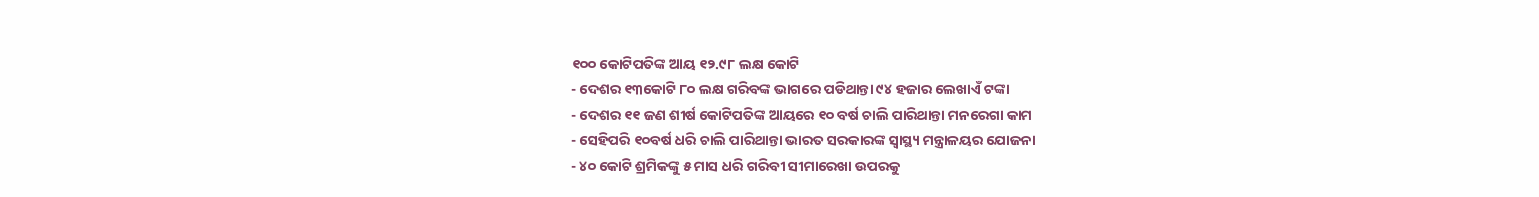୧୦୦ କୋଟିପତିଙ୍କ ଆୟ ୧୨.୯୮ ଲକ୍ଷ କୋଟି
- ଦେଶର ୧୩କୋଟି ୮୦ ଲକ୍ଷ ଗରିବଙ୍କ ଭାଗରେ ପଡିଥାନ୍ତା ୯୪ ହଜାର ଲେଖାଏଁ ଟଙ୍କା
- ଦେଶର ୧୧ ଜଣ ଶୀର୍ଷ କୋଟିପତିଙ୍କ ଆୟରେ ୧୦ ବର୍ଷ ଚାଲି ପାରିଥାନ୍ତା ମନରେଗା କାମ
- ସେହିପରି ୧୦ବର୍ଷ ଧରି ଚାଲି ପାରିଥାନ୍ତା ଭାରତ ସରକାରଙ୍କ ସ୍ୱାସ୍ଥ୍ୟ ମନ୍ତ୍ରାଳୟର ଯୋଜନା
- ୪୦ କୋଟି ଶ୍ରମିକଙ୍କୁ ୫ ମାସ ଧରି ଗରିବୀ ସୀମାରେଖା ଉପରକୁ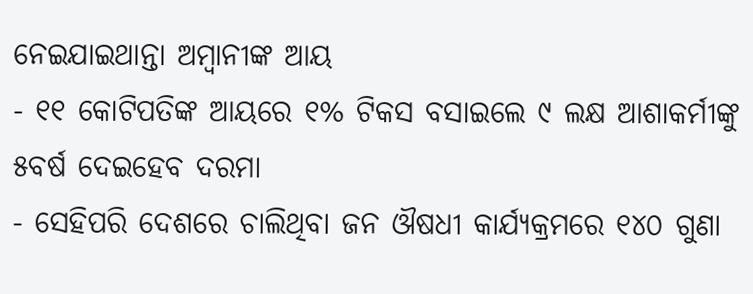ନେଇଯାଇଥାନ୍ତା ଅମ୍ବାନୀଙ୍କ ଆୟ
- ୧୧ କୋଟିପତିଙ୍କ ଆୟରେ ୧% ଟିକସ ବସାଇଲେ ୯ ଲକ୍ଷ ଆଶାକର୍ମୀଙ୍କୁ ୫ବର୍ଷ ଦେଇହେବ ଦରମା
- ସେହିପରି ଦେଶରେ ଚାଲିଥିବା ଜନ ଔଷଧୀ କାର୍ଯ୍ୟକ୍ରମରେ ୧୪୦ ଗୁଣା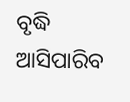ବୃଦ୍ଧି ଆସିପାରିବ